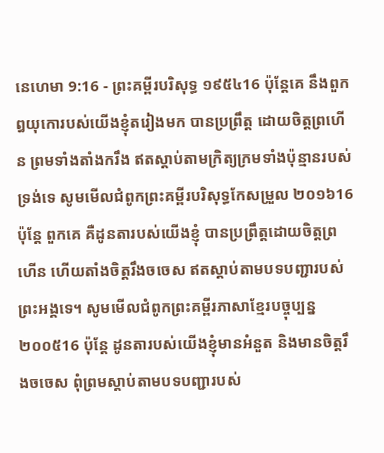នេហេមា 9:16 - ព្រះគម្ពីរបរិសុទ្ធ ១៩៥៤16 ប៉ុន្តែគេ នឹងពួកឰយុកោរបស់យើងខ្ញុំតរៀងមក បានប្រព្រឹត្ត ដោយចិត្តព្រហើន ព្រមទាំងតាំងករឹង ឥតស្តាប់តាមក្រិត្យក្រមទាំងប៉ុន្មានរបស់ទ្រង់ទេ សូមមើលជំពូកព្រះគម្ពីរបរិសុទ្ធកែសម្រួល ២០១៦16 ប៉ុន្តែ ពួកគេ គឺដូនតារបស់យើងខ្ញុំ បានប្រព្រឹត្តដោយចិត្តព្រហើន ហើយតាំងចិត្តរឹងចចេស ឥតស្តាប់តាមបទបញ្ជារបស់ព្រះអង្គទេ។ សូមមើលជំពូកព្រះគម្ពីរភាសាខ្មែរបច្ចុប្បន្ន ២០០៥16 ប៉ុន្តែ ដូនតារបស់យើងខ្ញុំមានអំនួត និងមានចិត្តរឹងចចេស ពុំព្រមស្ដាប់តាមបទបញ្ជារបស់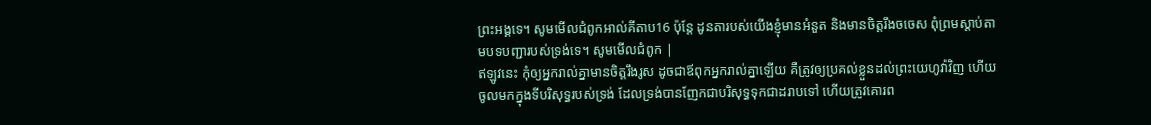ព្រះអង្គទេ។ សូមមើលជំពូកអាល់គីតាប16 ប៉ុន្តែ ដូនតារបស់យើងខ្ញុំមានអំនួត និងមានចិត្តរឹងចចេស ពុំព្រមស្ដាប់តាមបទបញ្ជារបស់ទ្រង់ទេ។ សូមមើលជំពូក |
ឥឡូវនេះ កុំឲ្យអ្នករាល់គ្នាមានចិត្តរឹងរូស ដូចជាឪពុកអ្នករាល់គ្នាឡើយ គឺត្រូវឲ្យប្រគល់ខ្លួនដល់ព្រះយេហូវ៉ាវិញ ហើយចូលមកក្នុងទីបរិសុទ្ធរបស់ទ្រង់ ដែលទ្រង់បានញែកជាបរិសុទ្ធទុកជាដរាបទៅ ហើយត្រូវគោរព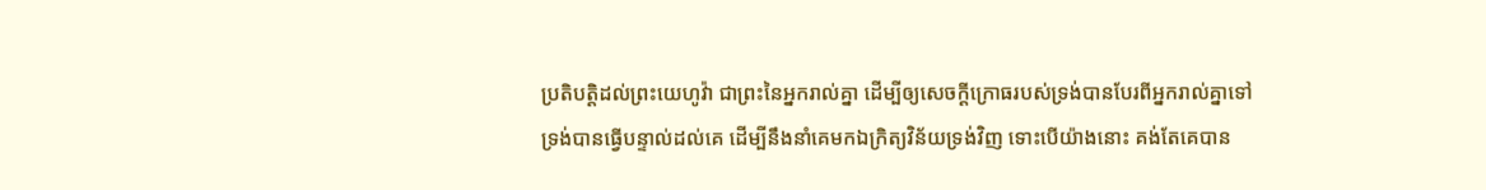ប្រតិបត្តិដល់ព្រះយេហូវ៉ា ជាព្រះនៃអ្នករាល់គ្នា ដើម្បីឲ្យសេចក្ដីក្រោធរបស់ទ្រង់បានបែរពីអ្នករាល់គ្នាទៅ
ទ្រង់បានធ្វើបន្ទាល់ដល់គេ ដើម្បីនឹងនាំគេមកឯក្រិត្យវិន័យទ្រង់វិញ ទោះបើយ៉ាងនោះ គង់តែគេបាន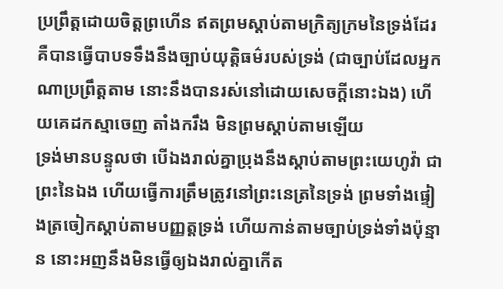ប្រព្រឹត្តដោយចិត្តព្រហើន ឥតព្រមស្តាប់តាមក្រិត្យក្រមនៃទ្រង់ដែរ គឺបានធ្វើបាបទទឹងនឹងច្បាប់យុត្តិធម៌របស់ទ្រង់ (ជាច្បាប់ដែលអ្នកណាប្រព្រឹត្តតាម នោះនឹងបានរស់នៅដោយសេចក្ដីនោះឯង) ហើយគេដកស្មាចេញ តាំងករឹង មិនព្រមស្តាប់តាមឡើយ
ទ្រង់មានបន្ទូលថា បើឯងរាល់គ្នាប្រុងនឹងស្តាប់តាមព្រះយេហូវ៉ា ជាព្រះនៃឯង ហើយធ្វើការត្រឹមត្រូវនៅព្រះនេត្រនៃទ្រង់ ព្រមទាំងផ្ទៀងត្រចៀកស្តាប់តាមបញ្ញត្តទ្រង់ ហើយកាន់តាមច្បាប់ទ្រង់ទាំងប៉ុន្មាន នោះអញនឹងមិនធ្វើឲ្យឯងរាល់គ្នាកើត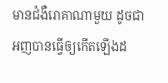មានជំងឺរោគាណាមួយ ដូចជាអញបានធ្វើឲ្យកើតឡើងដ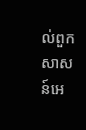ល់ពួកសាសន៍អេ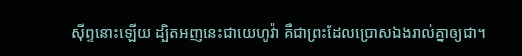ស៊ីព្ទនោះឡើយ ដ្បិតអញនេះជាយេហូវ៉ា គឺជាព្រះដែលប្រោសឯងរាល់គ្នាឲ្យជា។